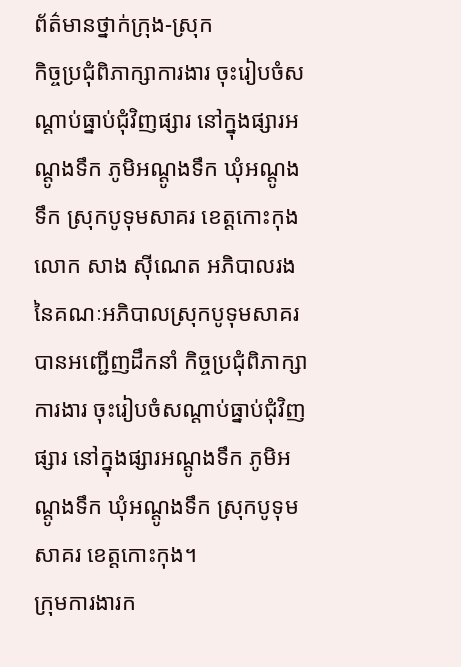ព័ត៌មានថ្នាក់ក្រុង-ស្រុក
កិច្ចប្រជុំពិភាក្សាការងារ ចុះរៀបចំសណ្ដាប់ធ្នាប់ជុំវិញផ្សារ នៅក្នុងផ្សារអណ្ដូងទឹក ភូមិអណ្ដូងទឹក ឃុំអណ្ដូងទឹក ស្រុកបូទុមសាគរ ខេត្តកោះកុង
លោក សាង ស៊ីណេត អភិបាលរង នៃគណៈអភិបាលស្រុកបូទុមសាគរ បានអញ្ជើញដឹកនាំ កិច្ចប្រជុំពិភាក្សាការងារ ចុះរៀបចំសណ្ដាប់ធ្នាប់ជុំវិញផ្សារ នៅក្នុងផ្សារអណ្ដូងទឹក ភូមិអណ្ដូងទឹក ឃុំអណ្ដូងទឹក ស្រុកបូទុមសាគរ ខេត្តកោះកុង។
ក្រុមការងារក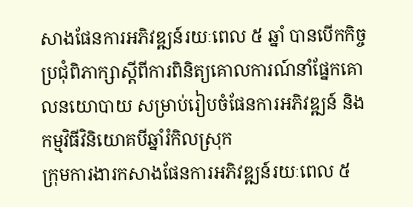សាងផែនការអភិវឌ្ឍន៍រយៈពេល ៥ ឆ្នាំ បានបើកកិច្ចប្រជុំពិភាក្សាស្តីពីការពិនិត្យគោលការណ៍នាំផ្នែកគោលនយោបាយ សម្រាប់រៀបចំផែនការអភិវឌ្ឍន៍ និងកម្មវិធីវិនិយោគបីឆ្នាំរំកិលស្រុក
ក្រុមការងារកសាងផែនការអភិវឌ្ឍន៍រយៈពេល ៥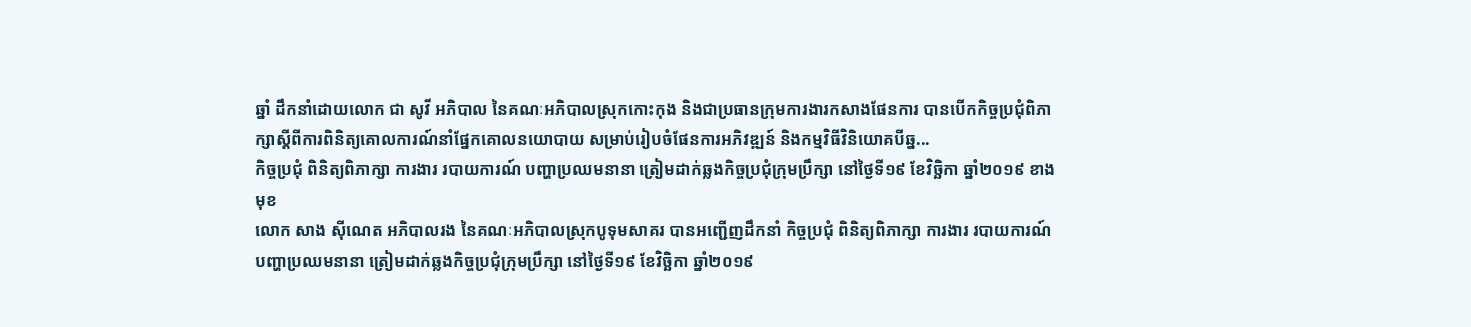ឆ្នាំ ដឹកនាំដោយលោក ជា សូវី អភិបាល នៃគណៈអភិបាលស្រុកកោះកុង និងជាប្រធានក្រុមការងារកសាងផែនការ បានបើកកិច្ចប្រជុំពិភាក្សាស្តីពីការពិនិត្យគោលការណ៍នាំផ្នែកគោលនយោបាយ សម្រាប់រៀបចំផែនការអភិវឌ្ឍន៍ និងកម្មវិធីវិនិយោគបីឆ្ន...
កិច្ចប្រជុំ ពិនិត្យពិភាក្សា ការងារ របាយការណ៍ បញ្ហាប្រឈមនានា ត្រៀមដាក់ឆ្លងកិច្ចប្រជុំក្រុមប្រឹក្សា នៅថ្ងៃទី១៩ ខែវិច្ឆិកា ឆ្នាំ២០១៩ ខាងមុខ
លោក សាង ស៊ីណេត អភិបាលរង នៃគណៈអភិបាលស្រុកបូទុមសាគរ បានអញ្ជើញដឹកនាំ កិច្ចប្រជុំ ពិនិត្យពិភាក្សា ការងារ របាយការណ៍ បញ្ហាប្រឈមនានា ត្រៀមដាក់ឆ្លងកិច្ចប្រជុំក្រុមប្រឹក្សា នៅថ្ងៃទី១៩ ខែវិច្ឆិកា ឆ្នាំ២០១៩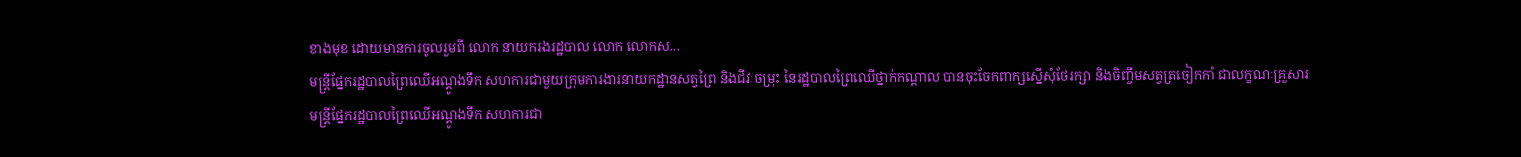ខាងមុខ ដោយមានការចូលរួមពី លោក នាយករងរដ្ឋបាល លោក លោកស...
មន្ត្រីផ្នែករដ្ឋបាលព្រៃឈើអណ្ដូងទឹក សហការជាមួយក្រុមការងារនាយកដ្ឋានសត្វព្រៃ និងជីវៈចម្រុះ នៃរដ្ឋបាលព្រៃឈើថ្នាក់កណ្ដាល បានចុះចែកពាក្សស្នើសុំថែរក្សា និងចិញ្ចឹមសត្វត្រចៀកកាំ ជាលក្ខណៈគ្រួសារ
មន្ត្រីផ្នែករដ្ឋបាលព្រៃឈើអណ្ដូងទឹក សហការជា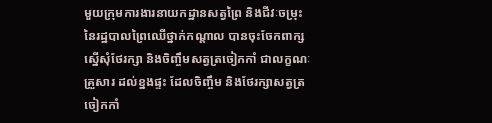មួយក្រុមការងារនាយកដ្ឋានសត្វព្រៃ និងជីវៈចម្រុះ នៃរដ្ឋបាលព្រៃឈើថ្នាក់កណ្ដាល បានចុះចែកពាក្សស្នើសុំថែរក្សា និងចិញ្ចឹមសត្វត្រចៀកកាំ ជាលក្ខណៈគ្រួសារ ដល់ខ្នងផ្ទះ ដែលចិញ្ចឹម និងថែរក្សាសត្វត្រចៀកកាំ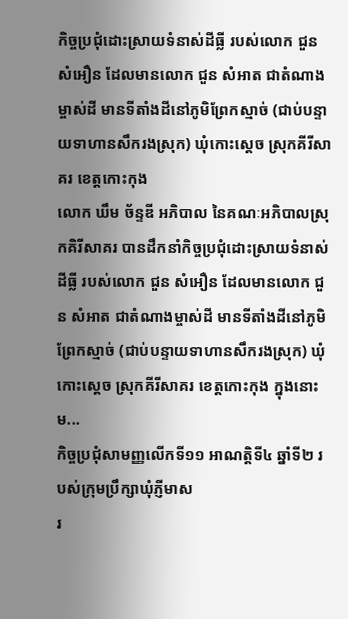កិច្ចប្រជុំដោះស្រាយទំនាស់ដីធ្លី របស់លោក ជួន សំអឿន ដែលមានលោក ជួន សំអាត ជាតំណាងម្ចាស់ដី មានទីតាំងដីនៅភូមិព្រែកស្មាច់ (ជាប់បន្ទាយទាហានសឹករងស្រុក) ឃុំកោះស្ដេច ស្រុកគីរីសាគរ ខេត្តកោះកុង
លោក ឃឹម ច័ន្ទឌី អភិបាល នៃគណៈអភិបាលស្រុកគិរីសាគរ បានដឹកនាំកិច្ចប្រជុំដោះស្រាយទំនាស់ដីធ្លី របស់លោក ជួន សំអឿន ដែលមានលោក ជួន សំអាត ជាតំណាងម្ចាស់ដី មានទីតាំងដីនៅភូមិព្រែកស្មាច់ (ជាប់បន្ទាយទាហានសឹករងស្រុក) ឃុំកោះស្ដេច ស្រុកគីរីសាគរ ខេត្តកោះកុង ក្នុងនោះម...
កិច្ចប្រជុំសាមញ្ញលើកទី១១ អាណត្តិទី៤ ឆ្នាំទី២ របស់ក្រុមប្រឹក្សាឃុំភ្ញីមាស
រ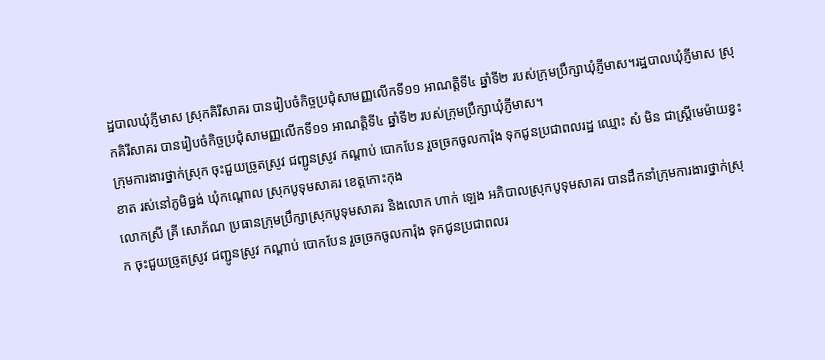ដ្ឋបាលឃុំភ្ញីមាស ស្រុកគិរីសាគរ បានរៀបចំកិច្ចប្រជុំសាមញ្ញលើកទី១១ អាណត្តិទី៤ ឆ្នាំទី២ របស់ក្រុមប្រឹក្សាឃុំភ្ញីមាស។រដ្ឋបាលឃុំភ្ញីមាស ស្រុកគិរីសាគរ បានរៀបចំកិច្ចប្រជុំសាមញ្ញលើកទី១១ អាណត្តិទី៤ ឆ្នាំទី២ របស់ក្រុមប្រឹក្សាឃុំភ្ញីមាស។
ក្រុមការងារថ្នាក់ស្រុក ចុះជួយច្រូតស្រូវ ជញ្ជូនស្រូវ កណ្តាប់ បោកបែន រួចច្រកចូលការ៉ុង ទុកជូនប្រជាពលរដ្ឋ ឈ្មោះ សំ មិន ជាស្ត្រីមេម៉ាយខ្វះខាត រស់នៅភូមិធ្នង់ ឃុំកណ្ដោល ស្រុកបូទុមសាគរ ខេត្តកោះកុង
លោកស្រី គ្រី សោភ័ណ ប្រធានក្រុមប្រឹក្សាស្រុកបូទុមសាគរ និងលោក ហាក់ ឡេង អភិបាលស្រុកបូទុមសាគរ បានដឹកនាំក្រុមការងារថ្នាក់ស្រុក ចុះជួយច្រូតស្រូវ ជញ្ជូនស្រូវ កណ្តាប់ បោកបែន រួចច្រកចូលការ៉ុង ទុកជូនប្រជាពលរ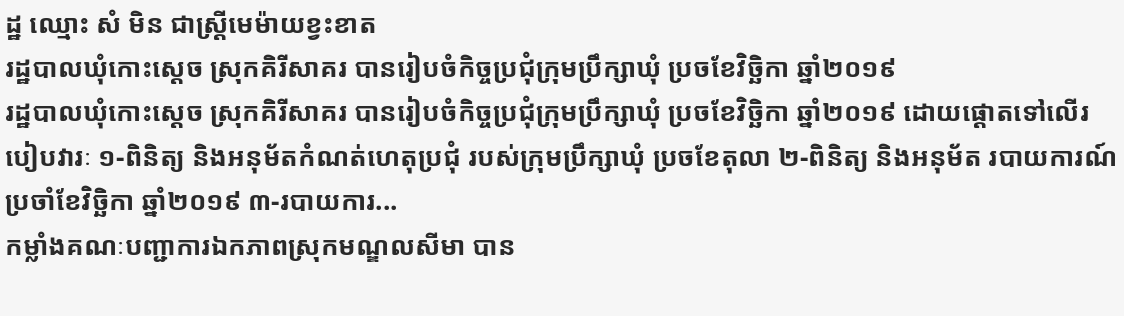ដ្ឋ ឈ្មោះ សំ មិន ជាស្ត្រីមេម៉ាយខ្វះខាត
រដ្ឋបាលឃុំកោះស្តេច ស្រុកគិរីសាគរ បានរៀបចំកិច្ចប្រជុំក្រុមប្រឹក្សាឃុំ ប្រចខែវិច្ឆិកា ឆ្នាំ២០១៩
រដ្ឋបាលឃុំកោះស្តេច ស្រុកគិរីសាគរ បានរៀបចំកិច្ចប្រជុំក្រុមប្រឹក្សាឃុំ ប្រចខែវិច្ឆិកា ឆ្នាំ២០១៩ ដោយផ្តោតទៅលើរបៀបវារៈ ១-ពិនិត្យ និងអនុម័តកំណត់ហេតុប្រជុំ របស់ក្រុមប្រឹក្សាឃុំ ប្រចខែតុលា ២-ពិនិត្យ និងអនុម័ត របាយការណ៍ប្រចាំខែវិច្ឆិកា ឆ្នាំ២០១៩ ៣-របាយការ...
កម្លាំងគណៈបញ្ជាការឯកភាពស្រុកមណ្ឌលសីមា បាន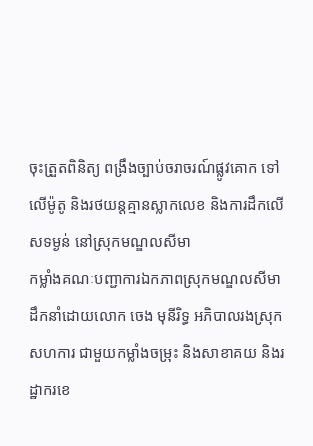ចុះត្រួតពិនិត្យ ពង្រឹងច្បាប់ចរាចរណ៍ផ្លូវគោក ទៅលើម៉ូតូ និងរថយន្តគ្មានស្លាកលេខ និងការដឹកលើសទម្ងន់ នៅស្រុកមណ្ឌលសីមា
កម្លាំងគណៈបញ្ជាការឯកភាពស្រុកមណ្ឌលសីមា ដឹកនាំដោយលោក ចេង មុនីរិទ្ធ អភិបាលរងស្រុក សហការ ជាមួយកម្លាំងចម្រុះ និងសាខាគយ និងរដ្ឋាករខេ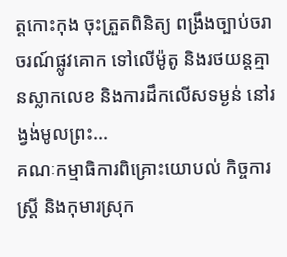ត្តកោះកុង ចុះត្រួតពិនិត្យ ពង្រឹងច្បាប់ចរាចរណ៍ផ្លូវគោក ទៅលើម៉ូតូ និងរថយន្តគ្មានស្លាកលេខ និងការដឹកលើសទម្ងន់ នៅរង្វង់មូលព្រះ...
គណៈកម្មាធិការពិគ្រោះយោបល់ កិច្ចការស្រ្តី និងកុមារស្រុក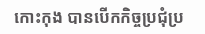កោះកុង បានបើកកិច្ចប្រជុំប្រ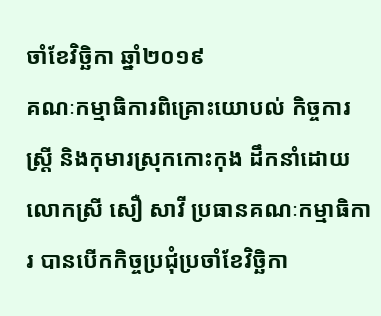ចាំខែវិច្ឆិកា ឆ្នាំ២០១៩
គណៈកម្មាធិការពិគ្រោះយោបល់ កិច្ចការស្រ្តី និងកុមារស្រុកកោះកុង ដឹកនាំដោយលោកស្រី សឿ សាវី ប្រធានគណៈកម្មាធិការ បានបើកកិច្ចប្រជុំប្រចាំខែវិច្ឆិកា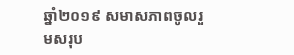ឆ្នាំ២០១៩ សមាសភាពចូលរួមសរុប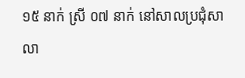១៥ នាក់ ស្រី ០៧ នាក់ នៅសាលប្រជុំសាលា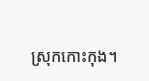ស្រុកកោះកុង។